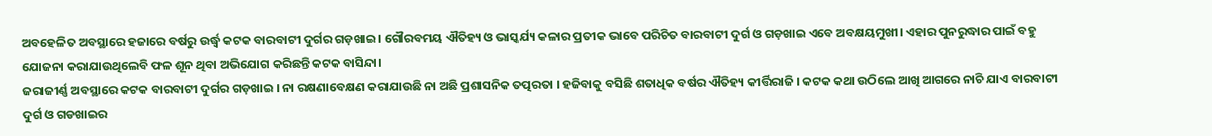ଅବହେଳିତ ଅବସ୍ଥାରେ ହଜାରେ ବର୍ଷରୁ ଉର୍ଦ୍ଧ୍ୱ କଟକ ବାରବାଟୀ ଦୁର୍ଗର ଗଡ଼ଖାଇ। ଗୌରବମୟ ଐତିହ୍ୟ ଓ ଭାସ୍କର୍ଯ୍ୟ କଳାର ପ୍ରତୀକ ଭାବେ ପରିଚିତ ବାରବାଟୀ ଦୁର୍ଗ ଓ ଗଡ଼ଖାଇ ଏବେ ଅବକ୍ଷୟମୁଖୀ। ଏହାର ପୁନରୁଦ୍ଧାର ପାଇଁ ବହୁ ଯୋଜନା କରାଯାଉଥିଲେବି ଫଳ ଶୂନ ଥିବା ଅଭିଯୋଗ କରିଛନ୍ତି କଟକ ବାସିନ୍ଦା।
ଜରାଜୀର୍ଣ୍ଣ ଅବସ୍ଥାରେ କଟକ ବାରବାଟୀ ଦୁର୍ଗର ଗଡ଼ଖାଇ । ନା ରକ୍ଷଣାବେକ୍ଷଣ କରାଯାଉଛି ନା ଅଛି ପ୍ରଶାସନିକ ତତ୍ପରତା । ହଜିବାକୁ ବସିଛି ଶତାଧିକ ବର୍ଷର ଐତିହ୍ୟ କୀର୍ତ୍ତିରାଜି । କଟକ କଥା ଉଠିଲେ ଆଖି ଆଗରେ ନାଚି ଯାଏ ବାରବାଟୀ ଦୁର୍ଗ ଓ ଗଡଖାଇର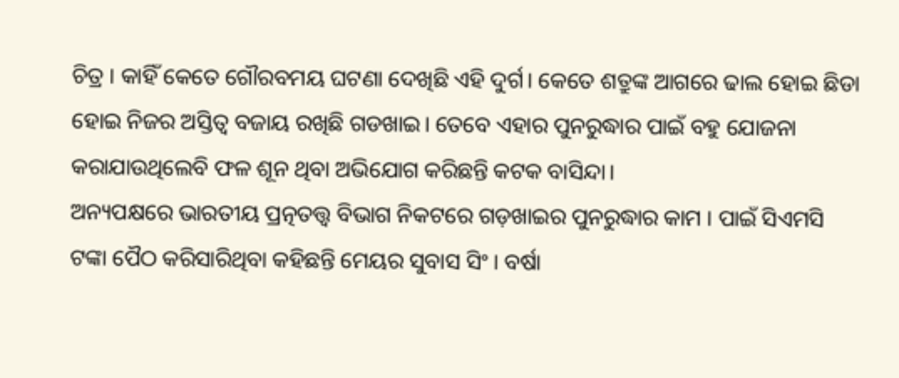ଚିତ୍ର । କାହିଁ କେତେ ଗୌରବମୟ ଘଟଣା ଦେଖିଛି ଏହି ଦୁର୍ଗ। କେତେ ଶତ୍ରୁଙ୍କ ଆଗରେ ଢାଲ ହୋଇ ଛିଡା ହୋଇ ନିଜର ଅସ୍ତିତ୍ୱ ବଜାୟ ରଖିଛି ଗଡଖାଇ। ତେବେ ଏହାର ପୁନରୁଦ୍ଧାର ପାଇଁ ବହୁ ଯୋଜନା କରାଯାଉଥିଲେବି ଫଳ ଶୂନ ଥିବା ଅଭିଯୋଗ କରିଛନ୍ତି କଟକ ବାସିନ୍ଦା।
ଅନ୍ୟପକ୍ଷରେ ଭାରତୀୟ ପ୍ରତ୍ନତତ୍ତ୍ୱ ବିଭାଗ ନିକଟରେ ଗଡ଼ଖାଇର ପୁନରୁଦ୍ଧାର କାମ । ପାଇଁ ସିଏମସି ଟଙ୍କା ପୈଠ କରିସାରିଥିବା କହିଛନ୍ତି ମେୟର ସୁବାସ ସିଂ । ବର୍ଷା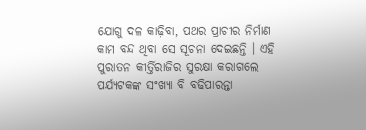ଯୋଗୁ ଦଳ କାଢ଼ିବା, ପଥର ପ୍ରାଚୀର ନିର୍ମାଣ କାମ ବନ୍ଦ ଥିବା ସେ ସୂଚନା ଦେଇଛନ୍ତି । ଏହି ପୁରାତନ କୀର୍ତ୍ତିରାଜିର ସୁରକ୍ଷା କରାଗଲେ ପର୍ଯ୍ୟଟକଙ୍କ ସଂଖ୍ୟା ବି ବଢିପାରନ୍ତା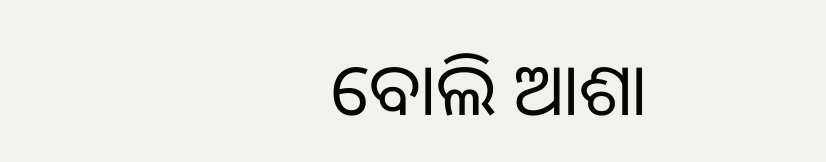ବୋଲି ଆଶା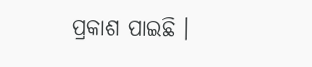ପ୍ରକାଶ ପାଇଛି ।